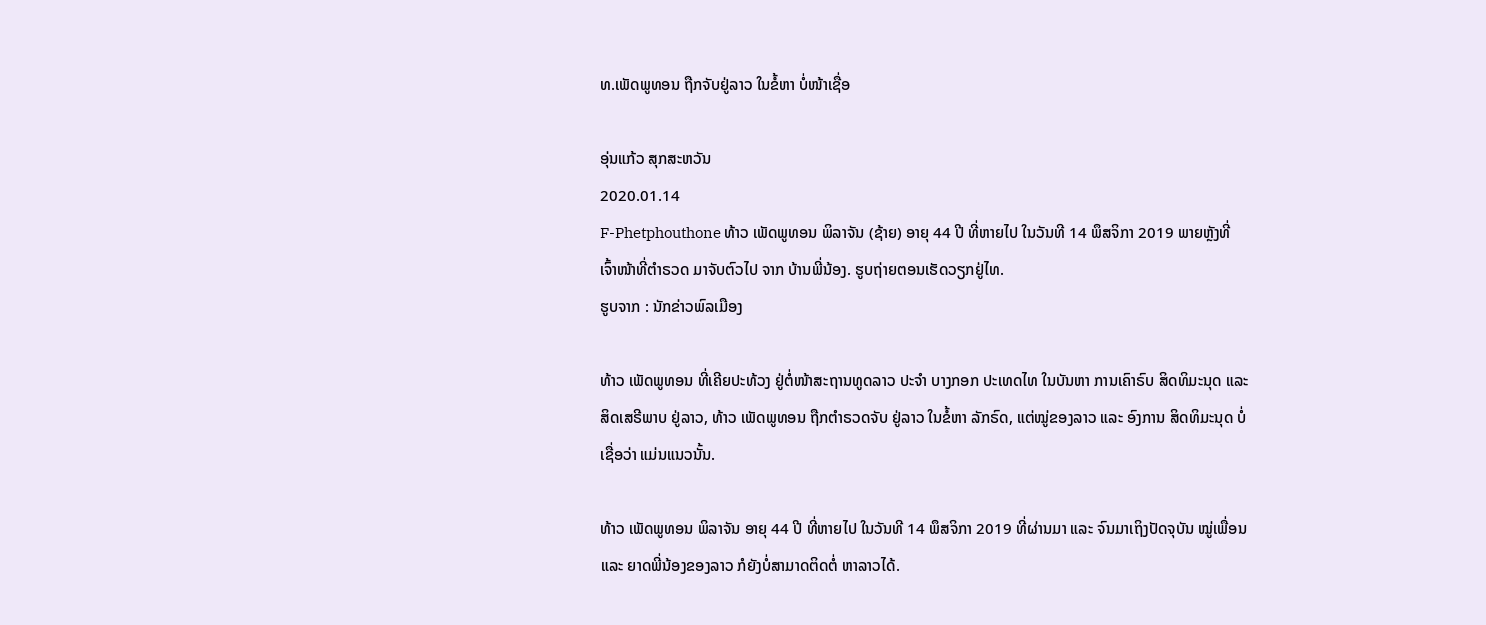ທ.ເພັດພູທອນ ຖືກຈັບຢູ່ລາວ ໃນຂໍ້ຫາ ບໍ່ໜ້າເຊື່ອ

ອຸ່ນແກ້ວ ສຸກສະຫວັນ
2020.01.14
F-Phetphouthone ທ້າວ ເພັດພູທອນ ພິລາຈັນ (ຊ້າຍ) ອາຍຸ 44 ປີ ທີ່ຫາຍໄປ ໃນວັນທີ 14 ພຶສຈິກາ 2019 ພາຍຫຼັງທີ່ ເຈົ້າໜ້າທີ່ຕໍາຣວດ ມາຈັບຕົວໄປ ຈາກ ບ້ານພີ່ນ້ອງ. ຮູບຖ່າຍຕອນເຮັດວຽກຢູ່ໄທ.
ຮູບຈາກ : ນັກຂ່າວພົລເມືອງ

ທ້າວ ເພັດພູທອນ ທີ່ເຄີຍປະທ້ວງ ຢູ່ຕໍ່ໜ້າສະຖານທູດລາວ ປະຈໍາ ບາງກອກ ປະເທດໄທ ໃນບັນຫາ ການເຄົາຣົບ ສິດທິມະນຸດ ແລະ ສິດເສຣີພາບ ຢູ່ລາວ, ທ້າວ ເພັດພູທອນ ຖືກຕຳຣວດຈັບ ຢູ່ລາວ ໃນຂໍ້ຫາ ລັກຣົດ, ແຕ່ໝູ່ຂອງລາວ ແລະ ອົງການ ສິດທິມະນຸດ ບໍ່ ເຊື່ອວ່າ ແມ່ນແນວນັ້ນ.

ທ້າວ ເພັດພູທອນ ພິລາຈັນ ອາຍຸ 44 ປີ ທີ່ຫາຍໄປ ໃນວັນທີ 14 ພຶສຈິກາ 2019 ທີ່ຜ່ານມາ ແລະ ຈົນມາເຖິງປັດຈຸບັນ ໝູ່ເພື່ອນ ແລະ ຍາດພີ່ນ້ອງຂອງລາວ ກໍຍັງບໍ່ສາມາດຕິດຕໍ່ ຫາລາວໄດ້.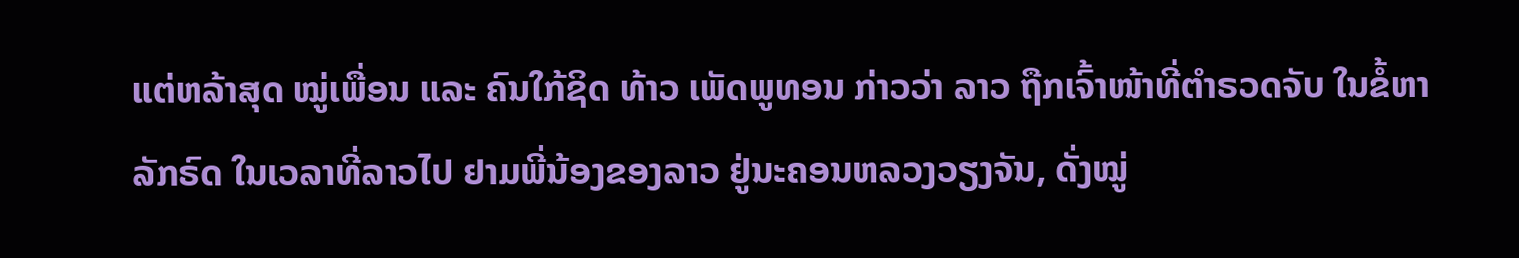ແຕ່ຫລ້າສຸດ ໝູ່ເພື່ອນ ແລະ ຄົນໃກ້ຊິດ ທ້າວ ເພັດພູທອນ ກ່າວວ່າ ລາວ ຖືກເຈົ້າໜ້າທີ່ຕຳຣວດຈັບ ໃນຂໍ້ຫາລັກຣົດ ໃນເວລາທີ່ລາວໄປ ຢາມພີ່ນ້ອງຂອງລາວ ຢູ່ນະຄອນຫລວງວຽງຈັນ, ດັ່ງໝູ່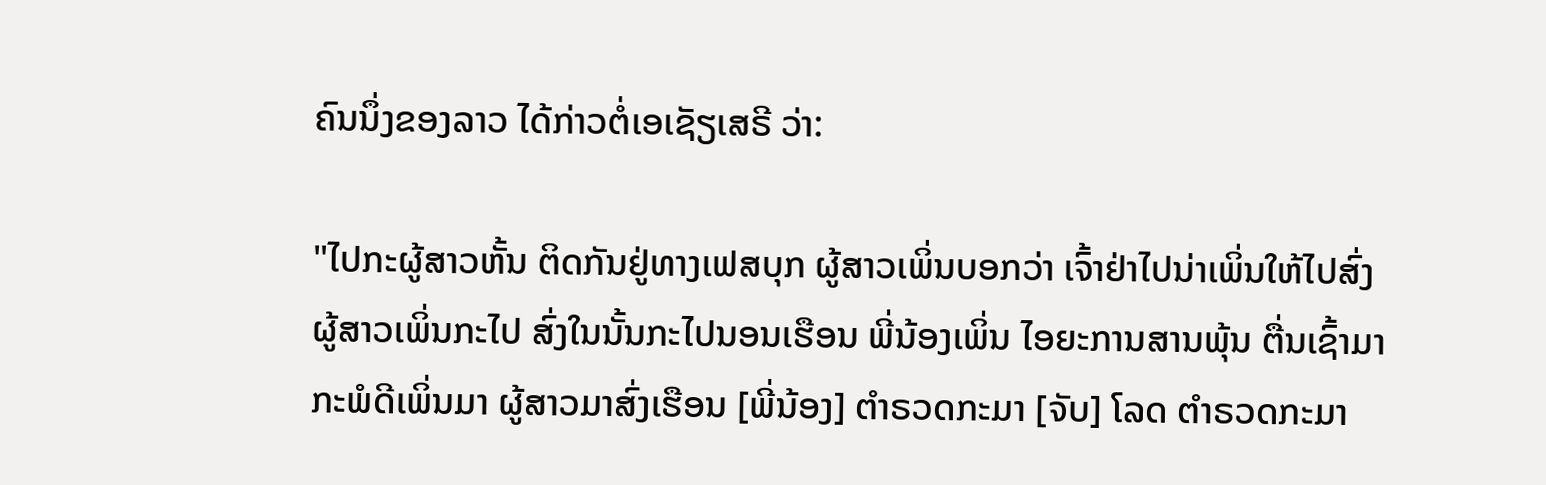ຄົນນຶ່ງຂອງລາວ ໄດ້ກ່າວຕໍ່ເອເຊັຽເສຣີ ວ່າ:

"ໄປກະຜູ້ສາວຫັ້ນ ຕິດກັນຢູ່ທາງເຟສບຸກ ຜູ້ສາວເພິ່ນບອກວ່າ ເຈົ້າຢ່າໄປນ່າເພິ່ນໃຫ້ໄປສົ່ງ ຜູ້ສາວເພິ່ນກະໄປ ສົ່ງໃນນັ້ນກະໄປນອນເຮືອນ ພີ່ນ້ອງເພິ່ນ ໄອຍະການສານພຸ້ນ ຕື່ນເຊົ້າມາກະພໍດີເພິ່ນມາ ຜູ້ສາວມາສົ່ງເຮືອນ [ພີ່ນ້ອງ] ຕຳຣວດກະມາ [ຈັບ] ໂລດ ຕຳຣວດກະມາ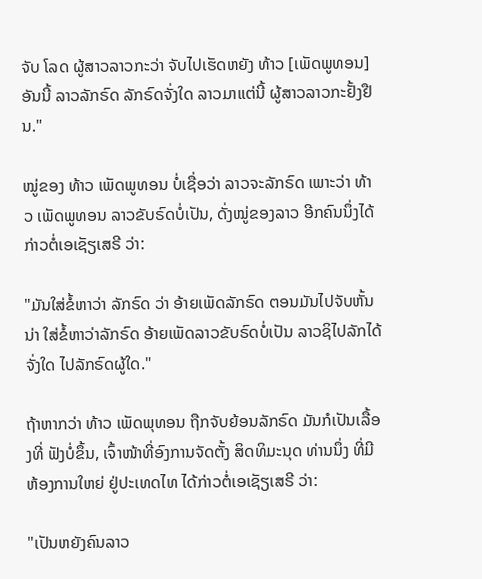ຈັບ ໂລດ ຜູ້ສາວລາວກະວ່າ ຈັບໄປເຮັດຫຍັງ ທ້າວ [ເພັດພູທອນ] ອັນນີ້ ລາວລັກຣົດ ລັກຣົດຈັ່ງໃດ ລາວມາແຕ່ນີ້ ຜູ້ສາວລາວກະຢັ້ງຢືນ."

ໝູ່ຂອງ ທ້າວ ເພັດພູທອນ ບໍ່ເຊື່ອວ່າ ລາວຈະລັກຣົດ ເພາະວ່າ ທ້າວ ເພັດພູທອນ ລາວຂັບຣົດບໍ່ເປັນ, ດັ່ງໝູ່ຂອງລາວ ອີກຄົນນຶ່ງໄດ້ ກ່າວຕໍ່ເອເຊັຽເສຣີ ວ່າ:

"ມັນໃສ່ຂໍ້ຫາວ່າ ລັກຣົດ ວ່າ ອ້າຍເພັດລັກຣົດ ຕອນມັນໄປຈັບຫັ້ນນ່າ ໃສ່ຂໍ້ຫາວ່າລັກຣົດ ອ້າຍເພັດລາວຂັບຣົດບໍ່ເປັນ ລາວຊິໄປລັກໄດ້ ຈັ່ງໃດ ໄປລັກຣົດຜູ້ໃດ."

ຖ້າຫາກວ່າ ທ້າວ ເພັດພຸທອນ ຖືກຈັບຍ້ອນລັກຣົດ ມັນກໍເປັນເລື້ອງທີ່ ຟັງບໍ່ຂຶ້ນ, ເຈົ້າໜ້າທີ່ອົງການຈັດຕັ້ງ ສິດທິມະນຸດ ທ່ານນຶ່ງ ທີ່ມີ ຫ້ອງການໃຫຍ່ ຢູ່ປະເທດໄທ ໄດ້ກ່າວຕໍ່ເອເຊັຽເສຣີ ວ່າ:

"ເປັນຫຍັງຄົນລາວ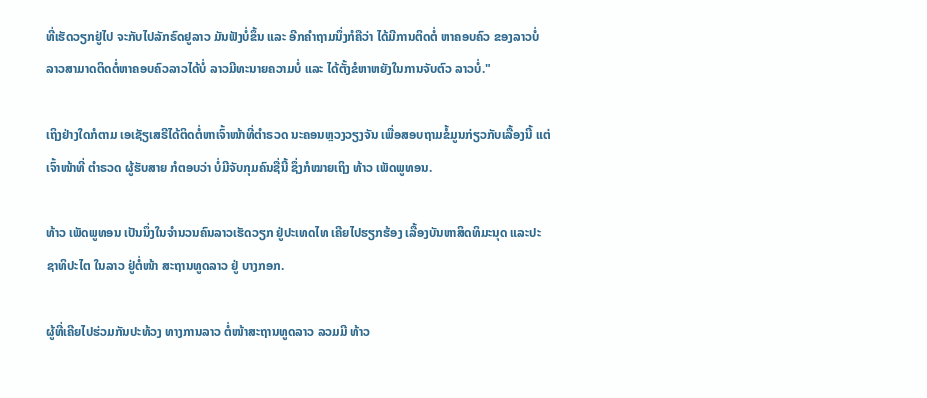ທີ່ເຮັດວຽກຢູ່ໄປ ຈະກັບໄປລັກຣົດຢູລາວ ມັນຟັງບໍ່ຂຶ້ນ ແລະ ອີກຄຳຖາມນຶ່ງກໍຄືວ່າ ໄດ້ມີການຕິດຕໍ່ ຫາຄອບຄົວ ຂອງລາວບໍ່ ລາວສາມາດຕິດຕໍ່ຫາຄອບຄົວລາວໄດ້ບໍ່ ລາວມີທະນາຍຄວາມບໍ່ ແລະ ໄດ້ຕັ້ງຂໍຫາຫຍັງໃນການຈັບຕົວ ລາວບໍ່."

ເຖິງຢ່າງໃດກໍຕາມ ເອເຊັຽເສຣີໄດ້ຕິດຕໍ່ຫາເຈົ້າໜ້າທີ່ຕຳຣວດ ນະຄອນຫຼວງວຽງຈັນ ເພື່ອສອບຖາມຂໍ້ມູນກ່ຽວກັບເລື້ອງນີ້ ແຕ່ເຈົ້າໜ້າທີ່ ຕຳຣວດ ຜູ້ຮັບສາຍ ກໍຕອບວ່າ ບໍ່ມີຈັບກຸມຄົນຊື່ນີ້ ຊຶ່ງກໍໝາຍເຖິງ ທ້າວ ເພັດພູທອນ.

ທ້າວ ເພັດພູທອນ ເປັນນຶ່ງໃນຈໍານວນຄົນລາວເຮັດວຽກ ຢູ່ປະເທດໄທ ເຄີຍໄປຮຽກຮ້ອງ ເລື້ອງບັນຫາສິດທິມະນຸດ ແລະປະຊາທິປະໄຕ ໃນລາວ ຢູ່ຕໍ່ໜ້າ ສະຖານທູດລາວ ຢູ່ ບາງກອກ.

ຜູ້ທີ່ເຄີຍໄປຮ່ວມກັນປະທ້ວງ ທາງການລາວ ຕໍ່ໜ້າສະຖານທູດລາວ ລວມມີ ທ້າວ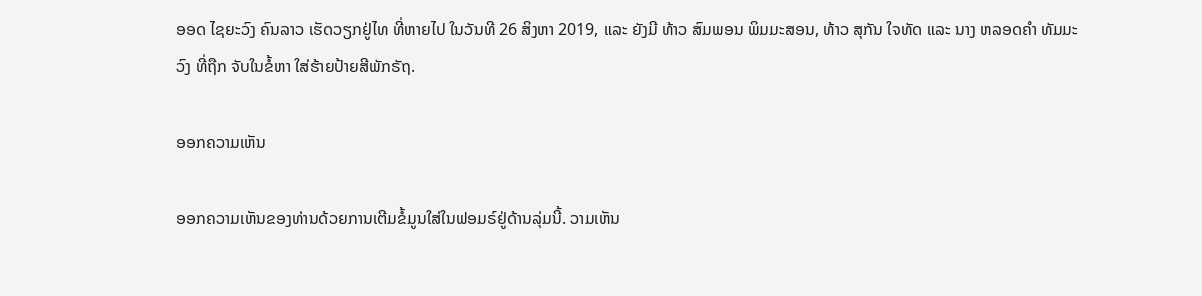ອອດ ໄຊຍະວົງ ຄົນລາວ ເຮັດວຽກຢູ່ໄທ ທີ່ຫາຍໄປ ໃນວັນທີ 26 ສິງຫາ 2019, ແລະ ຍັງມີ ທ້າວ ສົມພອນ ພິມມະສອນ, ທ້າວ ສຸກັນ ໃຈທັດ ແລະ ນາງ ຫລອດຄໍາ ທັມມະວົງ ທີ່ຖືກ ຈັບໃນຂໍ້ຫາ ໃສ່ຮ້າຍປ້າຍສີພັກຣັຖ.

ອອກຄວາມເຫັນ

ອອກຄວາມເຫັນຂອງທ່ານດ້ວຍການເຕີມຂໍ້ມູນໃສ່ໃນຟອມຣ໌ຢູ່ດ້ານລຸ່ມນີ້. ວາມເຫັນ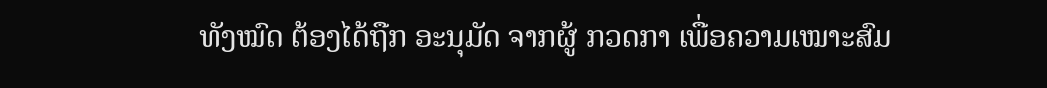ທັງໝົດ ຕ້ອງໄດ້ຖືກ ອະນຸມັດ ຈາກຜູ້ ກວດກາ ເພື່ອຄວາມເໝາະສົມ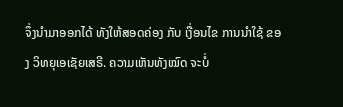ຈຶ່ງນໍາມາອອກໄດ້ ທັງໃຫ້ສອດຄ່ອງ ກັບ ເງື່ອນໄຂ ການນຳໃຊ້ ຂອງ ວິທຍຸເອເຊັຍເສຣີ. ຄວາມເຫັນທັງໝົດ ຈະບໍ່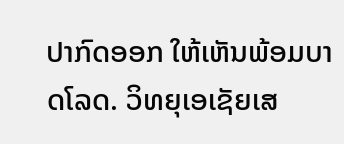ປາກົດອອກ ໃຫ້ເຫັນພ້ອມບາດໂລດ. ວິທຍຸເອເຊັຍເສ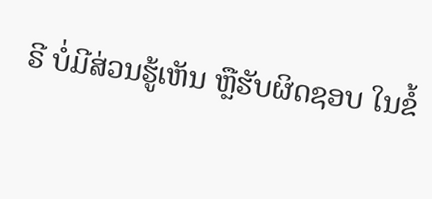ຣີ ບໍ່ມີສ່ວນຮູ້ເຫັນ ຫຼືຮັບຜິດຊອບ ໃນຂໍ້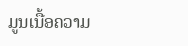ມູນເນື້ອຄວາມ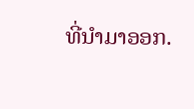ທີ່ນໍາມາອອກ.